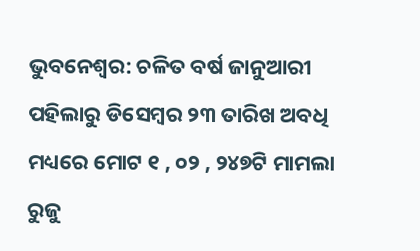ଭୁବନେଶ୍ୱର: ଚଳିତ ବର୍ଷ ଜାନୁଆରୀ ପହିଲାରୁ ଡିସେମ୍ବର ୨୩ ତାରିଖ ଅବଧି ମଧ୍ୟରେ ମୋଟ ୧ , ୦୨ , ୨୪୭ଟି ମାମଲା ରୁଜୁ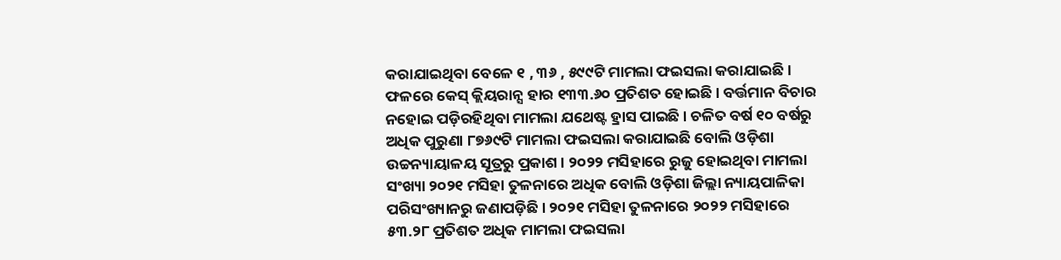କରାଯାଇଥିବା ବେଳେ ୧ , ୩୬ , ୫୯୯ଟି ମାମଲା ଫଇସଲା କରାଯାଇଛି । ଫଳରେ କେସ୍ କ୍ଲିୟରାନ୍ସ ହାର ୧୩୩.୬୦ ପ୍ରତିଶତ ହୋଇଛି । ବର୍ତ୍ତମାନ ବିଚାର ନହୋଇ ପଡ଼ିରହିଥିବା ମାମଲା ଯଥେଷ୍ଟ ହ୍ରାସ ପାଇଛି । ଚଳିତ ବର୍ଷ ୧୦ ବର୍ଷରୁ ଅଧିକ ପୁରୁଣା ୮୭୬୯ଟି ମାମଲା ଫଇସଲା କରାଯାଇଛି ବୋଲି ଓଡ଼ିଶା ଉଚ୍ଚନ୍ୟାୟାଳୟ ସୂତ୍ରରୁ ପ୍ରକାଶ । ୨୦୨୨ ମସିହାରେ ରୁଜୁ ହୋଇଥିବା ମାମଲା ସଂଖ୍ୟା ୨୦୨୧ ମସିହା ତୁଳନାରେ ଅଧିକ ବୋଲି ଓଡ଼ିଶା ଜିଲ୍ଲା ନ୍ୟାୟପାଳିକା ପରିସଂଖ୍ୟାନରୁ ଜଣାପଡ଼ିଛି । ୨୦୨୧ ମସିହା ତୁଳନାରେ ୨୦୨୨ ମସିହାରେ ୫୩.୨୮ ପ୍ରତିଶତ ଅଧିକ ମାମଲା ଫଇସଲା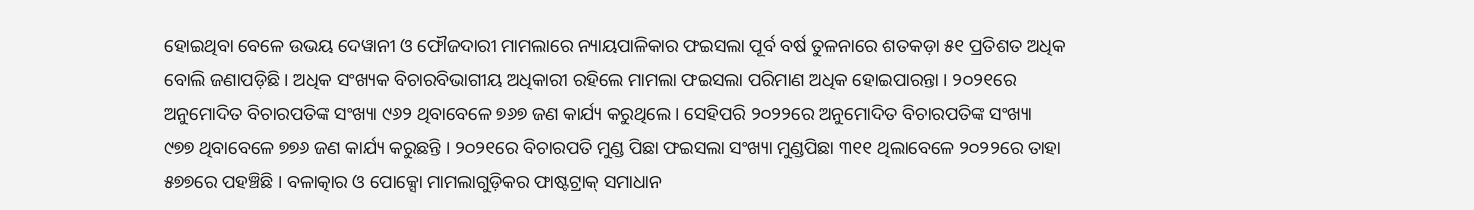ହୋଇଥିବା ବେଳେ ଉଭୟ ଦେୱାନୀ ଓ ଫୌଜଦାରୀ ମାମଲାରେ ନ୍ୟାୟପାଳିକାର ଫଇସଲା ପୂର୍ବ ବର୍ଷ ତୁଳନାରେ ଶତକଡ଼ା ୫୧ ପ୍ରତିଶତ ଅଧିକ ବୋଲି ଜଣାପଡ଼ିଛି । ଅଧିକ ସଂଖ୍ୟକ ବିଚାରବିଭାଗୀୟ ଅଧିକାରୀ ରହିଲେ ମାମଲା ଫଇସଲା ପରିମାଣ ଅଧିକ ହୋଇପାରନ୍ତା । ୨୦୨୧ରେ ଅନୁମୋଦିତ ବିଚାରପତିଙ୍କ ସଂଖ୍ୟା ୯୬୨ ଥିବାବେଳେ ୭୬୭ ଜଣ କାର୍ଯ୍ୟ କରୁଥିଲେ । ସେହିପରି ୨୦୨୨ରେ ଅନୁମୋଦିତ ବିଚାରପତିଙ୍କ ସଂଖ୍ୟା ୯୭୭ ଥିବାବେଳେ ୭୭୬ ଜଣ କାର୍ଯ୍ୟ କରୁଛନ୍ତି । ୨୦୨୧ରେ ବିଚାରପତି ମୁଣ୍ଡ ପିଛା ଫଇସଲା ସଂଖ୍ୟା ମୁଣ୍ଡପିଛା ୩୧୧ ଥିଲାବେଳେ ୨୦୨୨ରେ ତାହା ୫୭୭ରେ ପହଞ୍ଚିଛି । ବଳାତ୍କାର ଓ ପୋକ୍ସୋ ମାମଲାଗୁଡ଼ିକର ଫାଷ୍ଟଟ୍ରାକ୍ ସମାଧାନ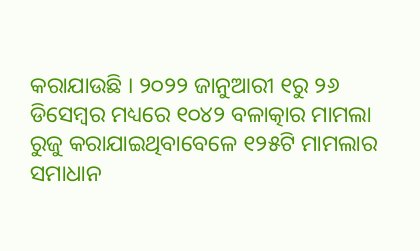କରାଯାଉଛି । ୨୦୨୨ ଜାନୁଆରୀ ୧ରୁ ୨୬ ଡିସେମ୍ବର ମଧ୍ୟରେ ୧୦୪୨ ବଳାତ୍କାର ମାମଲା ରୁଜୁ କରାଯାଇଥିବାବେଳେ ୧୨୫ଟି ମାମଲାର ସମାଧାନ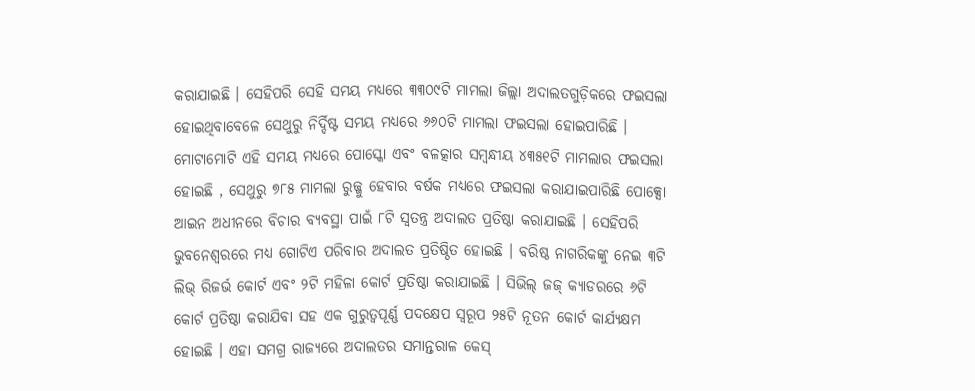କରାଯାଇଛି । ସେହିପରି ସେହି ସମୟ ମଧ୍ୟରେ ୩୩୦୯ଟି ମାମଲା ଜିଲ୍ଲା ଅଦାଲତଗୁଡ଼ିକରେ ଫଇସଲା ହୋଇଥିବାବେଳେ ସେଥୁରୁ ନିର୍ଦ୍ଦିଷ୍ଟ ସମୟ ମଧ୍ୟରେ ୬୬୦ଟି ମାମଲା ଫଇସଲା ହୋଇପାରିଛି । ମୋଟାମୋଟି ଏହି ସମୟ ମଧ୍ୟରେ ପୋସ୍କୋ ଏବଂ ବଳତ୍କାର ସମ୍ବନ୍ଧୀୟ ୪୩୫୧ଟି ମାମଲାର ଫଇସଲା ହୋଇଛି , ସେଥୁରୁ ୭୮୫ ମାମଲା ରୁଜ୍ଜୁ ହେବାର ବର୍ଷକ ମଧ୍ୟରେ ଫଇସଲା କରାଯାଇପାରିଛି ପୋକ୍ସୋ ଆଇନ ଅଧୀନରେ ବିଚାର ବ୍ୟବସ୍ଥା ପାଇଁ ୮ଟି ସ୍ଵତନ୍ତ୍ର ଅଦାଲତ ପ୍ରତିଷ୍ଠା କରାଯାଇଛି । ସେହିପରି ଭୁବନେଶ୍ବରରେ ମଧ୍ୟ ଗୋଟିଏ ପରିବାର ଅଦାଲତ ପ୍ରତିଷ୍ଠିତ ହୋଇଛି । ବରିଷ୍ଠ ନାଗରିକଙ୍କୁ ନେଇ ୩ଟି ଲିଭ୍ ରିଜର୍ଭ କୋର୍ଟ ଏବଂ ୨ଟି ମହିଳା କୋର୍ଟ ପ୍ରତିଷ୍ଠା କରାଯାଇଛି । ସିଭିଲ୍ ଜଜ୍ କ୍ୟାଡରରେ ୬ଟି କୋର୍ଟ ପ୍ରତିଷ୍ଠା କରାଯିବା ସହ ଏକ ଗୁରୁତ୍ଵପୂର୍ଣ୍ଣ ପଦକ୍ଷେପ ସ୍ୱରୂପ ୨୫ଟି ନୂତନ କୋର୍ଟ କାର୍ଯ୍ୟକ୍ଷମ ହୋଇଛି । ଏହା ସମଗ୍ର ରାଜ୍ୟରେ ଅଦାଲତର ସମାନ୍ତରାଳ କେସ୍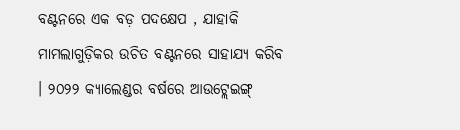ବଣ୍ଟନରେ ଏକ ବଡ଼ ପଦକ୍ଷେପ , ଯାହାକି ମାମଲାଗୁଡ଼ିକର ଉଚିତ ବଣ୍ଟନରେ ସାହାଯ୍ୟ କରିବ । ୨୦୨୨ କ୍ୟାଲେଣ୍ଡର ବର୍ଷରେ ଆଉଟ୍ଲେଇଙ୍ଗ୍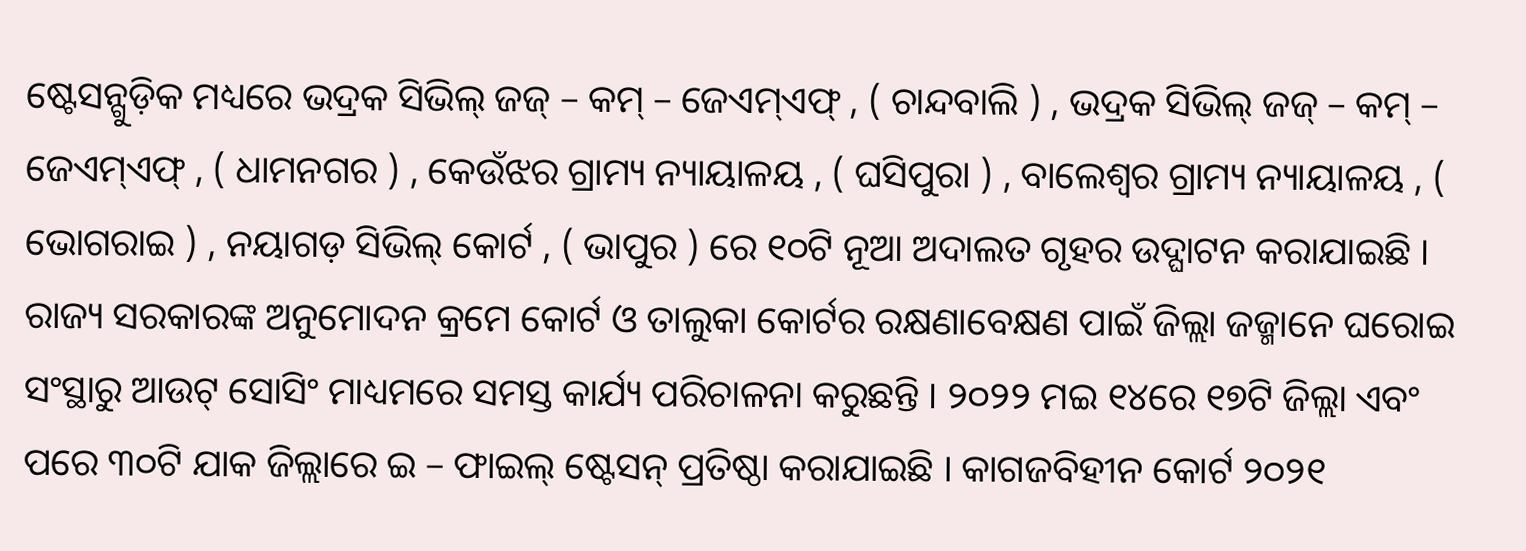ଷ୍ଟେସନ୍ଗୁଡ଼ିକ ମଧ୍ୟରେ ଭଦ୍ରକ ସିଭିଲ୍ ଜଜ୍ – କମ୍ – ଜେଏମ୍ଏଫ୍ , ( ଚାନ୍ଦବାଲି ) , ଭଦ୍ରକ ସିଭିଲ୍ ଜଜ୍ – କମ୍ – ଜେଏମ୍ଏଫ୍ , ( ଧାମନଗର ) , କେଉଁଝର ଗ୍ରାମ୍ୟ ନ୍ୟାୟାଳୟ , ( ଘସିପୁରା ) , ବାଲେଶ୍ଵର ଗ୍ରାମ୍ୟ ନ୍ୟାୟାଳୟ , ( ଭୋଗରାଇ ) , ନୟାଗଡ଼ ସିଭିଲ୍ କୋର୍ଟ , ( ଭାପୁର ) ରେ ୧୦ଟି ନୂଆ ଅଦାଲତ ଗୃହର ଉଦ୍ଘାଟନ କରାଯାଇଛି ।
ରାଜ୍ୟ ସରକାରଙ୍କ ଅନୁମୋଦନ କ୍ରମେ କୋର୍ଟ ଓ ତାଲୁକା କୋର୍ଟର ରକ୍ଷଣାବେକ୍ଷଣ ପାଇଁ ଜିଲ୍ଲା ଜଜ୍ମାନେ ଘରୋଇ ସଂସ୍ଥାରୁ ଆଉଟ୍ ସୋସିଂ ମାଧ୍ୟମରେ ସମସ୍ତ କାର୍ଯ୍ୟ ପରିଚାଳନା କରୁଛନ୍ତି । ୨୦୨୨ ମଇ ୧୪ରେ ୧୭ଟି ଜିଲ୍ଲା ଏବଂ ପରେ ୩୦ଟି ଯାକ ଜିଲ୍ଲାରେ ଇ – ଫାଇଲ୍ ଷ୍ଟେସନ୍ ପ୍ରତିଷ୍ଠା କରାଯାଇଛି । କାଗଜବିହୀନ କୋର୍ଟ ୨୦୨୧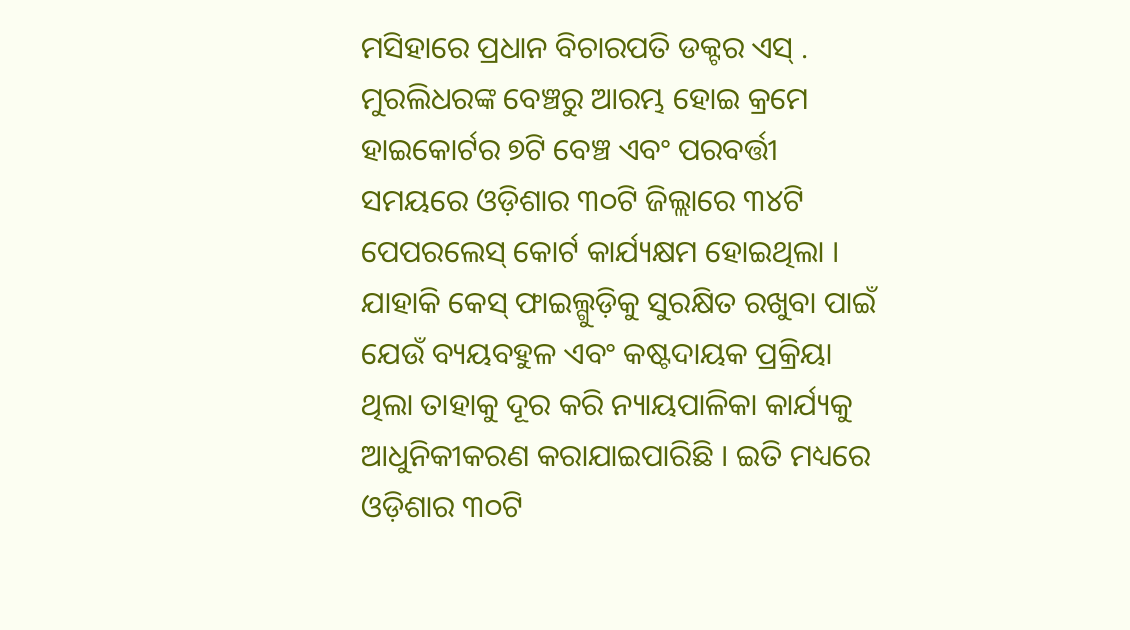ମସିହାରେ ପ୍ରଧାନ ବିଚାରପତି ଡକ୍ଟର ଏସ୍ . ମୁରଲିଧରଙ୍କ ବେଞ୍ଚରୁ ଆରମ୍ଭ ହୋଇ କ୍ରମେ ହାଇକୋର୍ଟର ୭ଟି ବେଞ୍ଚ ଏବଂ ପରବର୍ତ୍ତୀ ସମୟରେ ଓଡ଼ିଶାର ୩୦ଟି ଜିଲ୍ଲାରେ ୩୪ଟି ପେପରଲେସ୍ କୋର୍ଟ କାର୍ଯ୍ୟକ୍ଷମ ହୋଇଥିଲା । ଯାହାକି କେସ୍ ଫାଇଲ୍ଗୁଡ଼ିକୁ ସୁରକ୍ଷିତ ରଖୁବା ପାଇଁ ଯେଉଁ ବ୍ୟୟବହୁଳ ଏବଂ କଷ୍ଟଦାୟକ ପ୍ରକ୍ରିୟା ଥିଲା ତାହାକୁ ଦୂର କରି ନ୍ୟାୟପାଳିକା କାର୍ଯ୍ୟକୁ ଆଧୁନିକୀକରଣ କରାଯାଇପାରିଛି । ଇତି ମଧ୍ୟରେ ଓଡ଼ିଶାର ୩୦ଟି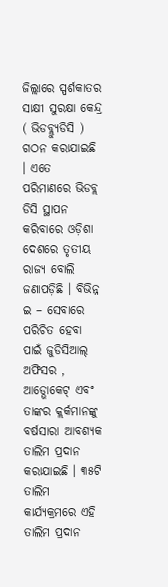ଜିଲ୍ଲାରେ ସ୍ପର୍ଶକାତର ସାକ୍ଷୀ ସୁରକ୍ଷା କେନ୍ଦ୍ର ( ଭିଡବ୍ଲ୍ୟୁଡିସି ) ଗଠନ କରାଯାଇଛି । ଏତେ ପରିମାଣରେ ଭିଡବ୍ଲ ଡିସି ସ୍ଥାପନ କରିବାରେ ଓଡ଼ିଶା ଦେଶରେ ତୃତୀୟ ରାଜ୍ୟ ବୋଲି ଜଣାପଡ଼ିଛି । ବିଭିନ୍ନ ଇ – ସେବାରେ ପରିଚିତ ହେବା ପାଇଁ ଜୁଡିସିଆଲ୍ ଅଫିସର , ଆଡ୍ଭୋକେଟ୍ ଏବଂ ତାଙ୍କର କ୍ଲର୍କମାନଙ୍କୁ ବର୍ଷସାରା ଆବଶ୍ୟକ ତାଲିମ ପ୍ରଦାନ କରାଯାଇଛି । ୩୫ଟି ତାଲିମ କାର୍ଯ୍ୟକ୍ରମରେ ଏହି ତାଲିମ ପ୍ରଦାନ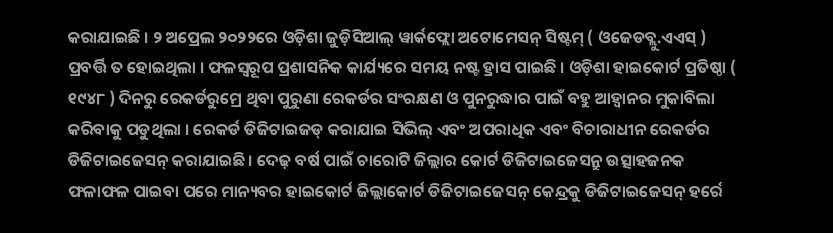କରାଯାଇଛି । ୨ ଅପ୍ରେଲ ୨୦୨୨ରେ ଓଡ଼ିଶା ଜୁଡ଼ିସିଆଲ୍ ୱାର୍କଫ୍ଲୋ ଅଟୋମେସନ୍ ସିଷ୍ଟମ୍ ( ଓଜେଡବ୍ଲୁ.ଏଏସ୍ ) ପ୍ରବର୍ତ୍ତି ତ ହୋଇଥିଲା । ଫଳସ୍ୱରୂପ ପ୍ରଶାସନିକ କାର୍ଯ୍ୟରେ ସମୟ ନଷ୍ଟ ହ୍ରାସ ପାଇଛି । ଓଡ଼ିଶା ହାଇକୋର୍ଟ ପ୍ରତିଷ୍ଠା ( ୧୯୪୮ ) ଦିନରୁ ରେକର୍ଡରୁମ୍ରେ ଥିବା ପୁରୁଣା ରେକର୍ଡର ସଂରକ୍ଷଣ ଓ ପୁନରୁଦ୍ଧାର ପାଇଁ ବହୁ ଆହ୍ୱାନର ମୁକାବିଲା କରିବାକୁ ପଡୁଥିଲା । ରେକର୍ଡ ଡିଜିଟାଇଜଡ୍ କରାଯାଇ ସିଭିଲ୍ ଏବଂ ଅପରାଧିକ ଏବଂ ବିଚାରାଧୀନ ରେକର୍ଡର ଡିଜିଟାଇଜେସନ୍ କରାଯାଇଛି । ଦେଢ଼ ବର୍ଷ ପାଇଁ ଚାରୋଟି ଜିଲ୍ଲାର କୋର୍ଟ ଡିଜିଟାଇଜେସନ୍ରୁ ଉତ୍ସାହଜନକ ଫଳାଫଳ ପାଇବା ପରେ ମାନ୍ୟବର ହାଇକୋର୍ଟ ଜିଲ୍ଲାକୋର୍ଟ ଡିଜିଟାଇଜେସନ୍ କେନ୍ଦ୍ରକୁ ଡିଜିଟାଇଜେସନ୍ ହର୍ରେ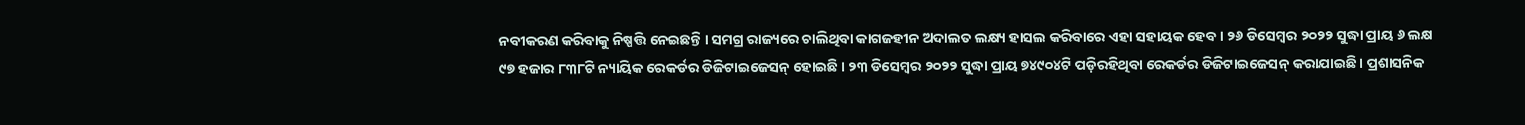ନବୀକରଣ କରିବାକୁ ନିଷ୍ପତ୍ତି ନେଇଛନ୍ତି । ସମଗ୍ର ରାଜ୍ୟରେ ଚାଲିଥିବା କାଗଜହୀନ ଅଦାଲତ ଲକ୍ଷ୍ୟ ହାସଲ କରିବାରେ ଏହା ସହାୟକ ହେବ । ୨୬ ଡିସେମ୍ବର ୨୦୨୨ ସୁଦ୍ଧା ପ୍ରାୟ ୬ ଲକ୍ଷ ୯୭ ହଜାର ୮୩୮ଟି ନ୍ୟାୟିକ ରେକର୍ଡର ଡିଜିଟାଇଜେସନ୍ ହୋଇଛି । ୨୩ ଡିସେମ୍ବର ୨୦୨୨ ସୁଦ୍ଧା ପ୍ରାୟ ୭୪୯୦୪ଟି ପଡ଼ିରହିଥିବା ରେକର୍ଡର ଡିଜିଟାଇଜେସନ୍ କରାଯାଇଛି । ପ୍ରଶାସନିକ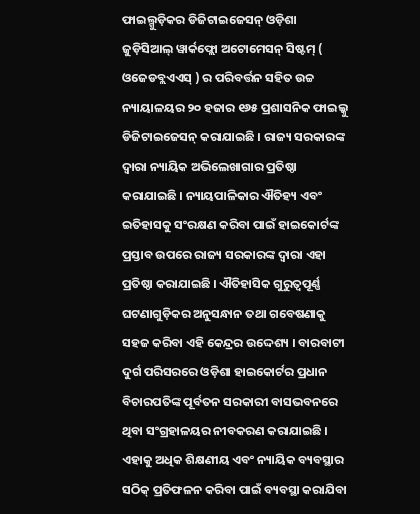ଫାଇଲ୍ଗୁଡ଼ିକର ଡିଜିଟାଇଜେସନ୍ ଓଡ଼ିଶା ଜୁଡ଼ିସିଆଲ୍ ୱାର୍କଫ୍ଲୋ ଅଟୋମେସନ୍ ସିଷ୍ଟମ୍ ( ଓଜେଡବ୍ଲଏଏସ୍ ) ର ପରିବର୍ତ୍ତନ ସହିତ ଉଚ୍ଚ ନ୍ୟାୟାଳୟର ୨୦ ହଜାର ୧୬୫ ପ୍ରଶାସନିକ ଫାଇଲ୍କୁ ଡିଜିଟାଇଜେସନ୍ କରାଯାଇଛି । ରାଜ୍ୟ ସରକାରଙ୍କ ଦ୍ଵାରା ନ୍ୟାୟିକ ଅଭିଲେଖାଗାର ପ୍ରତିଷ୍ଠା କରାଯାଇଛି । ନ୍ୟାୟପାଳିକାର ଐତିହ୍ୟ ଏବଂ ଇତିହାସକୁ ସଂରକ୍ଷଣ କରିବା ପାଇଁ ହାଇକୋର୍ଟଙ୍କ ପ୍ରସ୍ତାବ ଉପରେ ରାଜ୍ୟ ସରକାରଙ୍କ ଦ୍ଵାରା ଏହା ପ୍ରତିଷ୍ଠା କରାଯାଇଛି । ଐତିହାସିକ ଗୁରୁତ୍ଵପୂର୍ଣ୍ଣ ଘଟଣାଗୁଡ଼ିକର ଅନୁସନ୍ଧାନ ତଥା ଗବେଷଣାକୁ ସହଜ କରିବା ଏହି କେନ୍ଦ୍ରର ଉଦ୍ଦେଶ୍ୟ । ବାରବାଟୀ ଦୁର୍ଗ ପରିସରରେ ଓଡ଼ିଶା ହାଇକୋର୍ଟର ପ୍ରଧାନ ବିଚାରପତିଙ୍କ ପୂର୍ବତନ ସରକାରୀ ବାସଭବନରେ ଥିବା ସଂଗ୍ରହାଳୟର ନୀବକରଣ କରାଯାଇଛି । ଏହାକୁ ଅଧିକ ଶିକ୍ଷଣୀୟ ଏବଂ ନ୍ୟାୟିକ ବ୍ୟବସ୍ଥାର ସଠିକ୍ ପ୍ରତିଫଳନ କରିବା ପାଇଁ ବ୍ୟବସ୍ଥା କରାଯିବା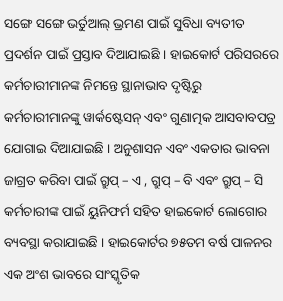ସଙ୍ଗେ ସଙ୍ଗେ ଭର୍ତୁଆଲ୍ ଭ୍ରମଣ ପାଇଁ ସୁବିଧା ବ୍ୟତୀତ ପ୍ରଦର୍ଶନ ପାଇଁ ପ୍ରସ୍ତାବ ଦିଆଯାଇଛି । ହାଇକୋର୍ଟ ପରିସରରେ କର୍ମଚାରୀମାନଙ୍କ ନିମନ୍ତେ ସ୍ଥାନାଭାବ ଦୃଷ୍ଟିରୁ କର୍ମଚାରୀମାନଙ୍କୁ ୱାର୍କଷ୍ଟେସନ୍ ଏବଂ ଗୁଣାତ୍ମକ ଆସବାବପତ୍ର ଯୋଗାଇ ଦିଆଯାଇଛି । ଅନୁଶାସନ ଏବଂ ଏକତାର ଭାବନା ଜାଗ୍ରତ କରିବା ପାଇଁ ଗ୍ରୁପ୍ – ଏ , ଗ୍ରୁପ୍ – ବି ଏବଂ ଗ୍ରୁପ୍ – ସି କର୍ମଚାରୀଙ୍କ ପାଇଁ ୟୁନିଫର୍ମ ସହିତ ହାଇକୋର୍ଟ ଲୋଗୋର ବ୍ୟବସ୍ଥା କରାଯାଇଛି । ହାଇକୋର୍ଟର ୭୫ତମ ବର୍ଷ ପାଳନର ଏକ ଅଂଶ ଭାବରେ ସାଂସ୍କୃତିକ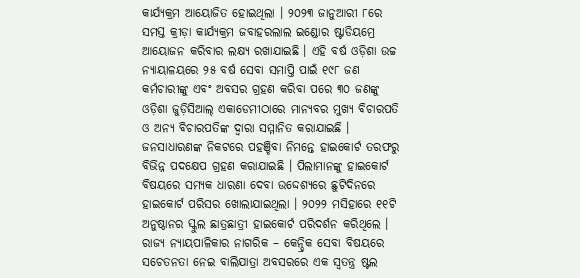କାର୍ଯ୍ୟକ୍ରମ ଆୟୋଜିତ ହୋଇଥିଲା । ୨୦୨୩ ଜାନୁଆରୀ ୮ରେ ସମସ୍ତ କ୍ରୀଡ଼ା କାର୍ଯ୍ୟକ୍ରମ ଜବାହରଲାଲ ଇଣ୍ଡୋର ଷ୍ଟାଡିୟମ୍ରେ ଆୟୋଜନ କରିବାର ଲକ୍ଷ୍ୟ ରଖାଯାଇଛି । ଏହି ବର୍ଷ ଓଡ଼ିଶା ଉଚ୍ଚ ନ୍ୟାୟାଳୟରେ ୨୫ ବର୍ଷ ସେବା ସମାପ୍ତି ପାଇଁ ୧୯୮ ଜଣ କର୍ମଚାରୀଙ୍କୁ ଏବଂ ଅବସର ଗ୍ରହଣ କରିବା ପରେ ୩୦ ଜଣଙ୍କୁ ଓଡ଼ିଶା ଜୁଡ଼ିସିଆଲ୍ ଏକାଡେମୀଠାରେ ମାନ୍ୟବର ମୁଖ୍ୟ ବିଚାରପତି ଓ ଅନ୍ୟ ବିଚାରପତିଙ୍କ ଦ୍ଵାରା ସମ୍ମାନିତ କରାଯାଇଛି ।
ଜନସାଧାରଣଙ୍କ ନିକଟରେ ପହଞ୍ଚିବା ନିମନ୍ତେ ହାଇକୋର୍ଟ ତରଫରୁ ବିଭିନ୍ନ ପଦକ୍ଷେପ ଗ୍ରହଣ କରାଯାଇଛି । ପିଲାମାନଙ୍କୁ ହାଇକୋର୍ଟ ବିଷୟରେ ସମ୍ୟକ ଧାରଣା ଦେବା ଉଦ୍ଦେଶ୍ୟରେ ଛୁଟିଦିନରେ ହାଇକୋର୍ଟ ପରିସର ଖୋଲାଯାଇଥିଲା । ୨୦୨୨ ମସିହାରେ ୧୧ଟି ଅନୁଷ୍ଠାନର ସ୍କୁଲ ଛାତ୍ରଛାତ୍ରୀ ହାଇକୋର୍ଟ ପରିଦର୍ଶନ କରିଥିଲେ । ରାଜ୍ୟ ନ୍ୟାୟପାଳିକାର ନାଗରିକ – କେନ୍ଦ୍ରିକ ସେବା ବିଷୟରେ ସଚେତନତା ନେଇ ବାଲିଯାତ୍ରା ଅବସରରେ ଏକ ସ୍ଵତନ୍ତ୍ର ଷ୍ଟଲ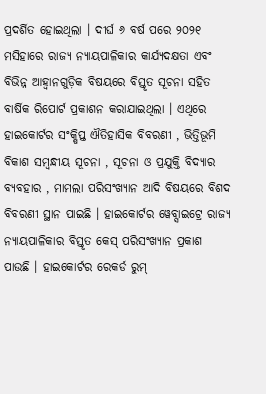ପ୍ରଦର୍ଶିତ ହୋଇଥିଲା । ଦୀର୍ଘ ୬ ବର୍ଷ ପରେ ୨୦୨୧ ମସିହାରେ ରାଜ୍ୟ ନ୍ୟାୟପାଳିକାର କାର୍ଯ୍ୟଦକ୍ଷତା ଏବଂ ବିଭିନ୍ନ ଆହ୍ଵାନଗୁଡ଼ିକ ବିଷୟରେ ବିସ୍ତୃତ ସୂଚନା ସହିତ ବାର୍ଷିକ ରିପୋର୍ଟ ପ୍ରକାଶନ କରାଯାଇଥିଲା । ଏଥିରେ ହାଇକୋର୍ଟର ସଂକ୍ଷିପ୍ତ ଐତିହାସିକ ବିବରଣୀ , ଭିତ୍ତିଭୂମି ବିକାଶ ସମ୍ବନ୍ଧୀୟ ସୂଚନା , ସୂଚନା ଓ ପ୍ରଯୁକ୍ତି ବିଦ୍ୟାର ବ୍ୟବହାର , ମାମଲା ପରିସଂଖ୍ୟାନ ଆଦି ବିଷୟରେ ବିଶଦ ବିବରଣୀ ସ୍ଥାନ ପାଇଛି । ହାଇକୋର୍ଟର ୱେବ୍ସାଇଟ୍ରେ ରାଜ୍ୟ ନ୍ୟାୟପାଳିକାର ବିସ୍ତୃତ କେସ୍ ପରିସଂଖ୍ୟାନ ପ୍ରକାଶ ପାଉଛି । ହାଇକୋର୍ଟର ରେକର୍ଡ ରୁମ୍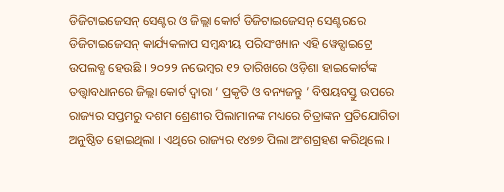ଡିଜିଟାଇଜେସନ୍ ସେଣ୍ଟର ଓ ଜିଲ୍ଲା କୋର୍ଟ ଡିଜିଟାଇଜେସନ୍ ସେଣ୍ଟରରେ ଡିଜିଟାଇଜେସନ୍ କାର୍ଯ୍ୟକଳାପ ସମ୍ବନ୍ଧୀୟ ପରିସଂଖ୍ୟାନ ଏହି ୱେବ୍ସାଇଟ୍ରେ ଉପଲବ୍ଧ ହେଉଛି । ୨୦୨୨ ନଭେମ୍ବର ୧୨ ତାରିଖରେ ଓଡ଼ିଶା ହାଇକୋର୍ଟଙ୍କ ତତ୍ତ୍ଵାବଧାନରେ ଜିଲ୍ଲା କୋର୍ଟ ଦ୍ଵାରା ‘ ପ୍ରକୃତି ଓ ବନ୍ୟଜନ୍ତୁ ’ ବିଷୟବସ୍ତୁ ଉପରେ ରାଜ୍ୟର ସପ୍ତମରୁ ଦଶମ ଶ୍ରେଣୀର ପିଲାମାନଙ୍କ ମଧ୍ୟରେ ଚିତ୍ରାଙ୍କନ ପ୍ରତିଯୋଗିତା ଅନୁଷ୍ଠିତ ହୋଇଥିଲା । ଏଥିରେ ରାଜ୍ୟର ୧୪୭୭ ପିଲା ଅଂଶଗ୍ରହଣ କରିଥିଲେ ।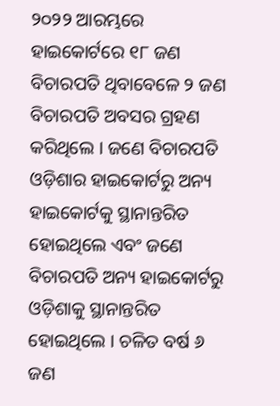୨୦୨୨ ଆରମ୍ଭରେ ହାଇକୋର୍ଟରେ ୧୮ ଜଣ ବିଚାରପତି ଥିବାବେଳେ ୨ ଜଣ ବିଚାରପତି ଅବସର ଗ୍ରହଣ କରିଥିଲେ । ଜଣେ ବିଚାରପତି ଓଡ଼ିଶାର ହାଇକୋର୍ଟରୁ ଅନ୍ୟ ହାଇକୋର୍ଟକୁ ସ୍ଥାନାନ୍ତରିତ ହୋଇଥିଲେ ଏବଂ ଜଣେ ବିଚାରପତି ଅନ୍ୟ ହାଇକୋର୍ଟରୁ ଓଡ଼ିଶାକୁ ସ୍ଥାନାନ୍ତରିତ ହୋଇଥିଲେ । ଚଳିତ ବର୍ଷ ୬ ଜଣ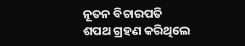ନୂତନ ବିଚାରପତି ଶପଥ ଗ୍ରହଣ କରିଥିଲେ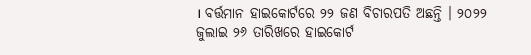। ବର୍ତ୍ତମାନ ହାଇକୋର୍ଟରେ ୨୨ ଜଣ ବିଚାରପତି ଅଛନ୍ତି । ୨୦୨୨ ଜୁଲାଇ ୨୬ ତାରିଖରେ ହାଇକୋର୍ଟ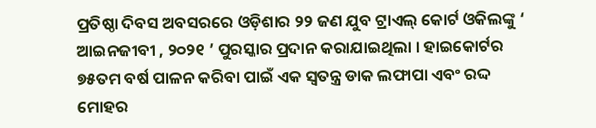ପ୍ରତିଷ୍ଠା ଦିବସ ଅବସରରେ ଓଡ଼ିଶାର ୨୨ ଜଣ ଯୁବ ଟ୍ରାଏଲ୍ କୋର୍ଟ ଓକିଲଙ୍କୁ ‘ ଆଇନଜୀବୀ , ୨୦୨୧ ’ ପୁରସ୍କାର ପ୍ରଦାନ କରାଯାଇଥିଲା । ହାଇକୋର୍ଟର ୭୫ତମ ବର୍ଷ ପାଳନ କରିବା ପାଇଁ ଏକ ସ୍ଵତନ୍ତ୍ର ଡାକ ଲଫାପା ଏବଂ ରଦ୍ଦ ମୋହର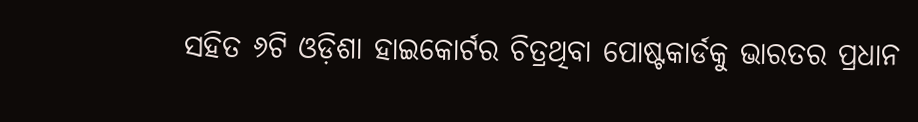ସହିତ ୬ଟି ଓଡ଼ିଶା ହାଇକୋର୍ଟର ଚିତ୍ରଥିବା ପୋଷ୍ଟକାର୍ଡକୁ ଭାରତର ପ୍ରଧାନ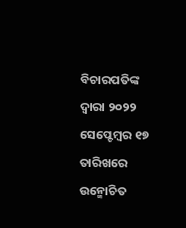ବିଚାରପତିଙ୍କ ଦ୍ଵାରା ୨୦୨୨ ସେପ୍ଟେମ୍ବର ୧୭ ତାରିଖରେ ଉନ୍ମୋଚିତ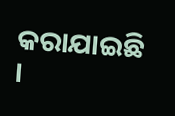କରାଯାଇଛି ।